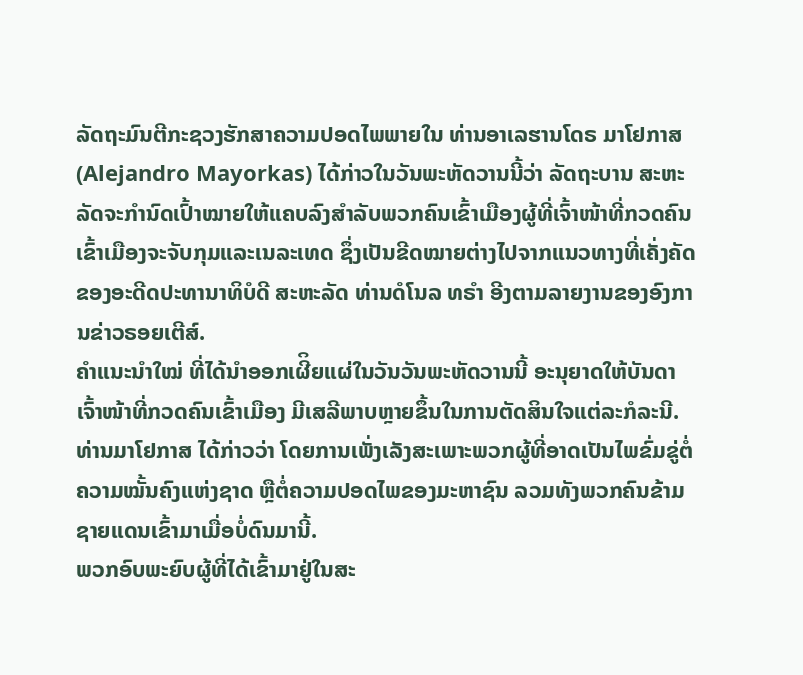ລັດຖະມົນຕີກະຊວງຮັກສາຄວາມປອດໄພພາຍໃນ ທ່ານອາເລຮານໂດຣ ມາໂຢກາສ (Alejandro Mayorkas) ໄດ້ກ່າວໃນວັນພະຫັດວານນີ້ວ່າ ລັດຖະບານ ສະຫະລັດຈະກຳນົດເປົ້າໝາຍໃຫ້ແຄບລົງສຳລັບພວກຄົນເຂົ້າເມືອງຜູ້ທີ່ເຈົ້າໜ້າທີ່ກວດຄົນເຂົ້າເມືອງຈະຈັບກຸມແລະເນລະເທດ ຊຶ່ງເປັນຂີດໝາຍຕ່າງໄປຈາກແນວທາງທີ່ເຄັ່ງຄັດ ຂອງອະດີດປະທານາທິບໍດີ ສະຫະລັດ ທ່ານດໍໂນລ ທຣຳ ອີງຕາມລາຍງານຂອງອົງການຂ່າວຣອຍເຕີສ໌.
ຄຳແນະນຳໃໝ່ ທີ່ໄດ້ນຳອອກເຜີິຍແຜ່ໃນວັນວັນພະຫັດວານນີ້ ອະນຸຍາດໃຫ້ບັນດາເຈົ້າໜ້າທີ່ກວດຄົນເຂົ້າເມືອງ ມີເສລີພາບຫຼາຍຂຶ້ນໃນການຕັດສິນໃຈແຕ່ລະກໍລະນີ. ທ່ານມາໂຢກາສ ໄດ້ກ່າວວ່າ ໂດຍການເພັ່ງເລັງສະເພາະພວກຜູ້ທີ່ອາດເປັນໄພຂົ່ມຂູ່ຕໍ່ຄວາມໝັ້ນຄົງແຫ່ງຊາດ ຫຼືຕໍ່ຄວາມປອດໄພຂອງມະຫາຊົນ ລວມທັງພວກຄົນຂ້າມຊາຍແດນເຂົ້າມາເມື່ອບໍ່ດົນມານີ້.
ພວກອົບພະຍົບຜູ້ທີ່ໄດ້ເຂົ້າມາຢູ່ໃນສະ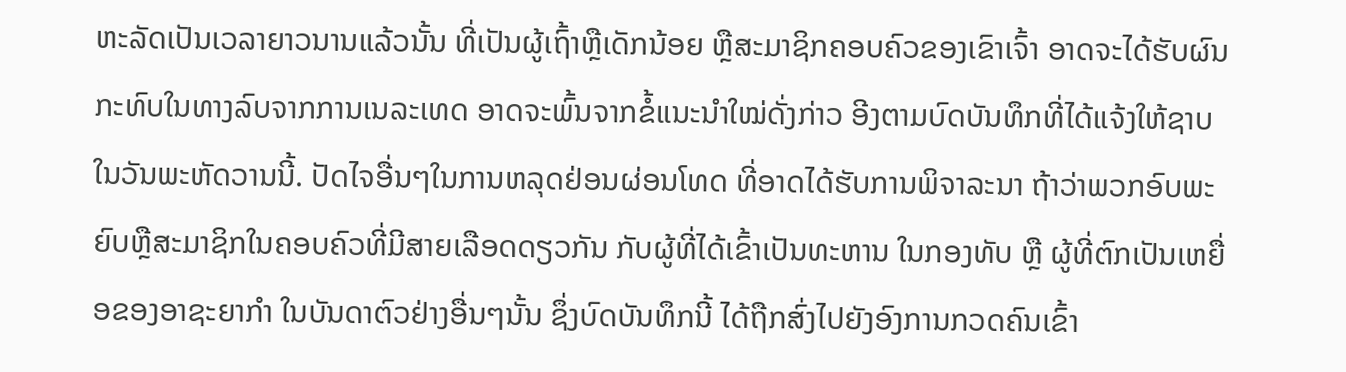ຫະລັດເປັນເວລາຍາວນານແລ້ວນັ້ນ ທີ່ເປັນຜູ້ເຖົ້າຫຼືເດັກນ້ອຍ ຫຼືສະມາຊິກຄອບຄົວຂອງເຂົາເຈົ້າ ອາດຈະໄດ້ຮັບຜົນກະທົບໃນທາງລົບຈາກການເນລະເທດ ອາດຈະພົ້ນຈາກຂໍ້ແນະນຳໃໝ່ດັ່ງກ່າວ ອີງຕາມບົດບັນທຶກທີ່ໄດ້ແຈ້ງໃຫ້ຊາບໃນວັນພະຫັດວານນີ້. ປັດໄຈອື່ນໆໃນການຫລຸດຢ່ອນຜ່ອນໂທດ ທີ່ອາດໄດ້ຮັບການພິຈາລະນາ ຖ້າວ່າພວກອົບພະຍົບຫຼືສະມາຊິກໃນຄອບຄົວທີ່ມີສາຍເລືອດດຽວກັນ ກັບຜູ້ທີ່ໄດ້ເຂົ້າເປັນທະຫານ ໃນກອງທັບ ຫຼື ຜູ້ທີ່ຕົກເປັນເຫຍື່ອຂອງອາຊະຍາກຳ ໃນບັນດາຕົວຢ່າງອື່ນໆນັ້ນ ຊຶ່ງບົດບັນທຶກນີ້ ໄດ້ຖືກສົ່ງໄປຍັງອົງການກວດຄົນເຂົ້າ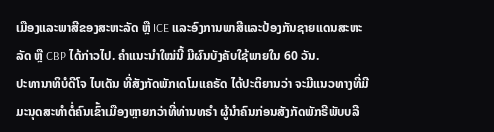ເມືອງແລະພາສີຂອງສະຫະລັດ ຫຼື ICE ແລະອົງການພາສີແລະປ້ອງກັນຊາຍແດນສະຫະລັດ ຫຼື CBP ໄດ້ກ່າວໄປ. ຄໍາແນະນໍາໃໝ່ນີ້ ມີຜົນບັງຄັບໃຊ້ພາຍໃນ 60 ວັນ.
ປະທານາທິບໍດີໂຈ ໄບເດັນ ທີ່ສັງກັດພັກເດໂມແຄຣັດ ໄດ້ປະຕິຍານວ່າ ຈະມີແນວທາງທີ່ມີມະນຸດສະທຳຕໍ່ຄົນເຂົ້າເມືອງຫຼາຍກວ່າທີ່ທ່ານທຣຳ ຜູ້ນຳຄົນກ່ອນສັງກັດພັກຣີພັບບລີ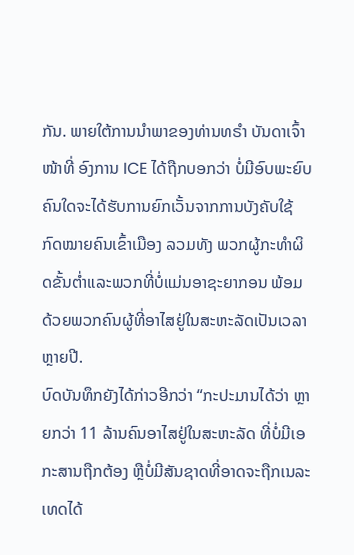ກັນ. ພາຍໃຕ້ການນຳພາຂອງທ່ານທຣຳ ບັນດາເຈົ້າໜ້າທີ່ ອົງການ ICE ໄດ້ຖືກບອກວ່າ ບໍ່ມີອົບພະຍົບຄົນໃດຈະໄດ້ຮັບການຍົກເວັ້ນຈາກການບັງຄັບໃຊ້ກົດໝາຍຄົນເຂົ້າເມືອງ ລວມທັງ ພວກຜູ້ກະທຳຜິດຂັ້ນຕ່ຳແລະພວກທີ່ບໍ່ແມ່ນອາຊະຍາກອນ ພ້ອມດ້ວຍພວກຄົນຜູ້ທີ່ອາໄສຢູ່ໃນສະຫະລັດເປັນເວລາຫຼາຍປີ.
ບົດບັນທຶກຍັງໄດ້ກ່າວອີກວ່າ “ກະປະມານໄດ້ວ່າ ຫຼາຍກວ່າ 11 ລ້ານຄົນອາໄສຢູ່ໃນສະຫະລັດ ທີ່ບໍ່ມີເອກະສານຖືກຕ້ອງ ຫຼືບໍ່ມີສັນຊາດທີ່ອາດຈະຖືກເນລະເທດໄດ້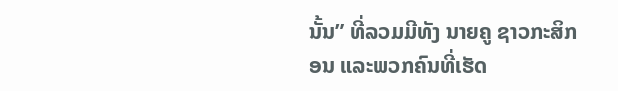ນັ້ນ” ທີ່ລວມມີທັງ ນາຍຄູ ຊາວກະສິກອນ ແລະພວກຄົນທີ່ເຮັດ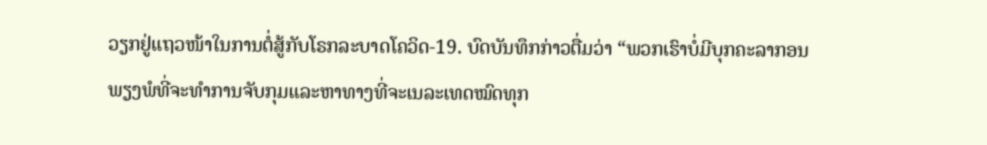ວຽກຢູ່ແຖວໜ້າໃນການຕໍ່ສູ້ກັບໂຣກລະບາດໂຄວິດ-19. ບົດບັນທຶກກ່າວຕື່ມວ່າ “ພວກເຮົາບໍ່ມີບຸກຄະລາກອນພຽງພໍທີ່ຈະທໍາການຈັບກຸມແລະຫາທາງທີ່ຈະເນລະເທດໝົດທຸກ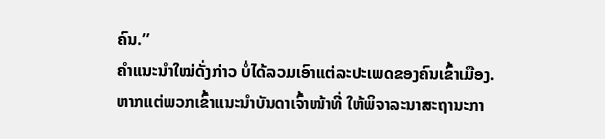ຄົນ.”
ຄຳແນະນຳໃໝ່ດັ່ງກ່າວ ບໍ່ໄດ້ລວມເອົາແຕ່ລະປະເພດຂອງຄົນເຂົ້າເມືອງ. ຫາກແຕ່ພວກເຂົ້າແນະນຳບັນດາເຈົ້າໜ້າທີ່ ໃຫ້ພິຈາລະນາສະຖານະກາ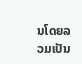ນໂດຍລວມເປັນ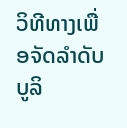ວິທີທາງເພື່ອຈັດລຳດັບບູລິ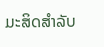ມະສິດສຳລັບ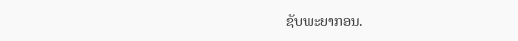ຊັບພະຍາກອນ.